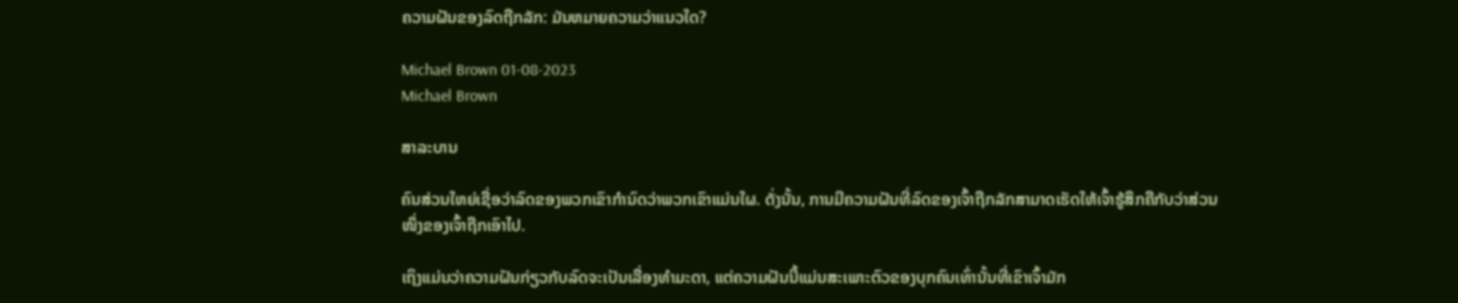ຄວາມຝັນຂອງລົດຖືກລັກ: ມັນຫມາຍຄວາມວ່າແນວໃດ?

Michael Brown 01-08-2023
Michael Brown

ສາລະບານ

ຄົນສ່ວນໃຫຍ່ເຊື່ອວ່າລົດຂອງພວກເຂົາກໍານົດວ່າພວກເຂົາແມ່ນໃຜ. ດັ່ງນັ້ນ, ການມີຄວາມຝັນທີ່ລົດຂອງເຈົ້າຖືກລັກສາມາດເຮັດໃຫ້ເຈົ້າຮູ້ສຶກຄືກັບວ່າສ່ວນໜຶ່ງຂອງເຈົ້າຖືກເອົາໄປ.

ເຖິງແມ່ນວ່າຄວາມຝັນກ່ຽວກັບລົດຈະເປັນເລື່ອງທຳມະດາ, ແຕ່ຄວາມຝັນນີ້ແມ່ນສະເພາະຕົວຂອງບຸກຄົນເທົ່ານັ້ນທີ່ເຂົາເຈົ້າມັກ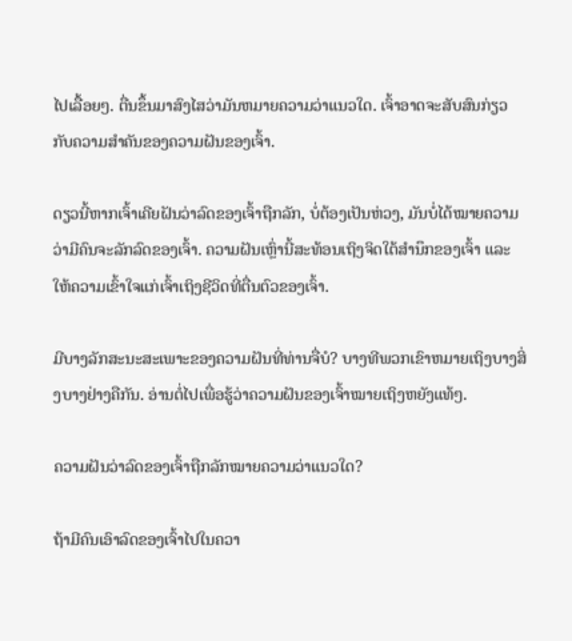ໄປເລື້ອຍໆ. ຕື່ນຂຶ້ນມາສົງໄສວ່າມັນຫມາຍຄວາມວ່າແນວໃດ. ເຈົ້າອາດຈະສັບສົນກ່ຽວກັບຄວາມສຳຄັນຂອງຄວາມຝັນຂອງເຈົ້າ.

ດຽວນີ້ຫາກເຈົ້າເຄີຍຝັນວ່າລົດຂອງເຈົ້າຖືກລັກ, ບໍ່ຕ້ອງເປັນຫ່ວງ, ມັນບໍ່ໄດ້ໝາຍຄວາມວ່າມີຄົນຈະລັກລົດຂອງເຈົ້າ. ຄວາມຝັນເຫຼົ່ານີ້ສະທ້ອນເຖິງຈິດໃຕ້ສຳນຶກຂອງເຈົ້າ ແລະໃຫ້ຄວາມເຂົ້າໃຈແກ່ເຈົ້າເຖິງຊີວິດທີ່ຕື່ນຕົວຂອງເຈົ້າ.

ມີບາງລັກສະນະສະເພາະຂອງຄວາມຝັນທີ່ທ່ານຈື່ບໍ? ບາງທີພວກເຂົາຫມາຍເຖິງບາງສິ່ງບາງຢ່າງຄືກັນ. ອ່ານຕໍ່ໄປເພື່ອຮູ້ວ່າຄວາມຝັນຂອງເຈົ້າໝາຍເຖິງຫຍັງແທ້ໆ.

ຄວາມຝັນວ່າລົດຂອງເຈົ້າຖືກລັກໝາຍຄວາມວ່າແນວໃດ?

ຖ້າມີຄົນເອົາລົດຂອງເຈົ້າໄປໃນຄວາ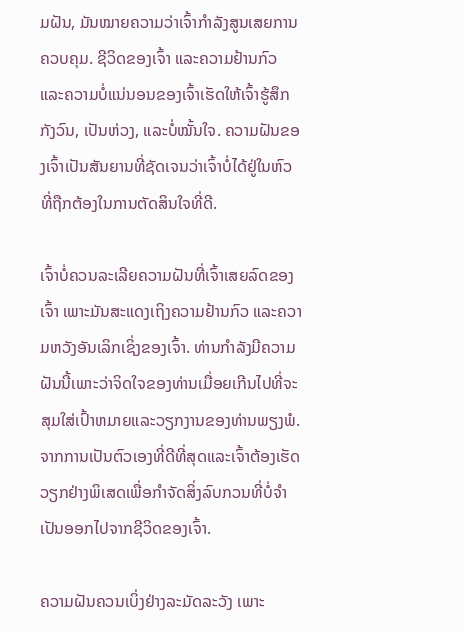ມຝັນ, ມັນໝາຍຄວາມວ່າເຈົ້າກຳລັງສູນເສຍການຄວບຄຸມ. ຊີວິດຂອງເຈົ້າ ແລະຄວາມຢ້ານກົວ ແລະຄວາມບໍ່ແນ່ນອນຂອງເຈົ້າເຮັດໃຫ້ເຈົ້າຮູ້ສຶກກັງວົນ, ເປັນຫ່ວງ, ແລະບໍ່ໝັ້ນໃຈ. ຄວາມຝັນຂອງເຈົ້າເປັນສັນຍານທີ່ຊັດເຈນວ່າເຈົ້າບໍ່ໄດ້ຢູ່ໃນຫົວທີ່ຖືກຕ້ອງໃນການຕັດສິນໃຈທີ່ດີ.

ເຈົ້າບໍ່ຄວນລະເລີຍຄວາມຝັນທີ່ເຈົ້າເສຍລົດຂອງເຈົ້າ ເພາະມັນສະແດງເຖິງຄວາມຢ້ານກົວ ແລະຄວາມຫວັງອັນເລິກເຊິ່ງຂອງເຈົ້າ. ທ່ານກໍາລັງມີຄວາມຝັນນີ້ເພາະວ່າຈິດໃຈຂອງທ່ານເມື່ອຍເກີນໄປທີ່ຈະສຸມໃສ່ເປົ້າຫມາຍແລະວຽກງານຂອງທ່ານພຽງພໍ.ຈາກການເປັນຕົວເອງທີ່ດີທີ່ສຸດແລະເຈົ້າຕ້ອງເຮັດວຽກຢ່າງພິເສດເພື່ອກຳຈັດສິ່ງລົບກວນທີ່ບໍ່ຈຳເປັນອອກໄປຈາກຊີວິດຂອງເຈົ້າ.

ຄວາມຝັນຄວນເບິ່ງຢ່າງລະມັດລະວັງ ເພາະ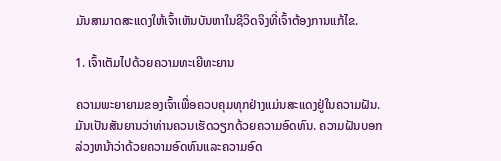ມັນສາມາດສະແດງໃຫ້ເຈົ້າເຫັນບັນຫາໃນຊີວິດຈິງທີ່ເຈົ້າຕ້ອງການແກ້ໄຂ.

1. ເຈົ້າເຕັມໄປດ້ວຍຄວາມທະເຍີທະຍານ

ຄວາມພະຍາຍາມຂອງເຈົ້າເພື່ອຄວບຄຸມທຸກຢ່າງແມ່ນສະແດງຢູ່ໃນຄວາມຝັນ. ມັນເປັນສັນຍານວ່າທ່ານຄວນເຮັດວຽກດ້ວຍຄວາມອົດທົນ. ຄວາມຝັນບອກລ່ວງຫນ້າວ່າດ້ວຍຄວາມອົດທົນແລະຄວາມອົດ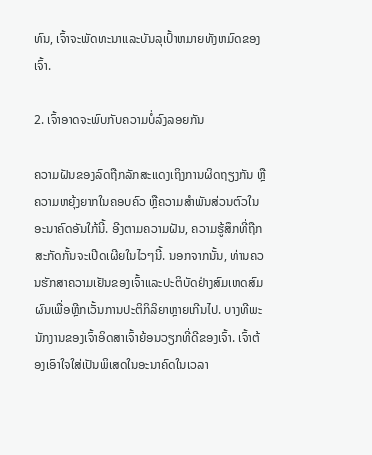ທົນ, ເຈົ້າຈະພັດທະນາແລະບັນລຸເປົ້າຫມາຍທັງຫມົດຂອງເຈົ້າ.

2. ເຈົ້າອາດຈະພົບກັບຄວາມບໍ່ລົງລອຍກັນ

ຄວາມຝັນຂອງລົດຖືກລັກສະແດງເຖິງການຜິດຖຽງກັນ ຫຼືຄວາມຫຍຸ້ງຍາກໃນຄອບຄົວ ຫຼືຄວາມສໍາພັນສ່ວນຕົວໃນອະນາຄົດອັນໃກ້ນີ້. ອີງຕາມຄວາມຝັນ, ຄວາມຮູ້ສຶກທີ່ຖືກສະກັດກັ້ນຈະເປີດເຜີຍໃນໄວໆນີ້. ນອກຈາກນັ້ນ, ທ່ານຄວນຮັກສາຄວາມເຢັນຂອງເຈົ້າແລະປະຕິບັດຢ່າງສົມເຫດສົມຜົນເພື່ອຫຼີກເວັ້ນການປະຕິກິລິຍາຫຼາຍເກີນໄປ. ບາງທີພະນັກງານຂອງເຈົ້າອິດສາເຈົ້າຍ້ອນວຽກທີ່ດີຂອງເຈົ້າ. ເຈົ້າຕ້ອງເອົາໃຈໃສ່ເປັນພິເສດໃນອະນາຄົດໃນເວລາ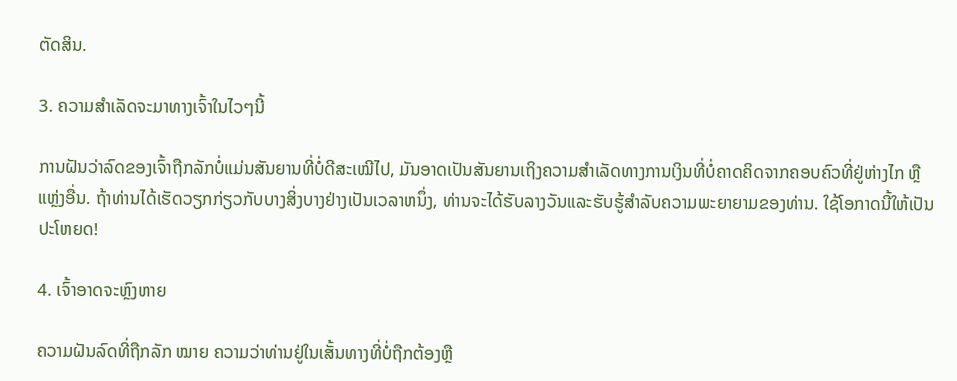ຕັດສິນ.

3. ຄວາມສຳເລັດຈະມາທາງເຈົ້າໃນໄວໆນີ້

ການຝັນວ່າລົດຂອງເຈົ້າຖືກລັກບໍ່ແມ່ນສັນຍານທີ່ບໍ່ດີສະເໝີໄປ, ມັນອາດເປັນສັນຍານເຖິງຄວາມສຳເລັດທາງການເງິນທີ່ບໍ່ຄາດຄິດຈາກຄອບຄົວທີ່ຢູ່ຫ່າງໄກ ຫຼື ແຫຼ່ງອື່ນ. ຖ້າທ່ານໄດ້ເຮັດວຽກກ່ຽວກັບບາງສິ່ງບາງຢ່າງເປັນເວລາຫນຶ່ງ, ທ່ານຈະໄດ້ຮັບລາງວັນແລະຮັບຮູ້ສໍາລັບຄວາມພະຍາຍາມຂອງທ່ານ. ໃຊ້ໂອກາດນີ້ໃຫ້ເປັນປະໂຫຍດ!

4. ເຈົ້າອາດຈະຫຼົງຫາຍ

ຄວາມຝັນລົດທີ່ຖືກລັກ ໝາຍ ຄວາມວ່າທ່ານຢູ່ໃນເສັ້ນທາງທີ່ບໍ່ຖືກຕ້ອງຫຼື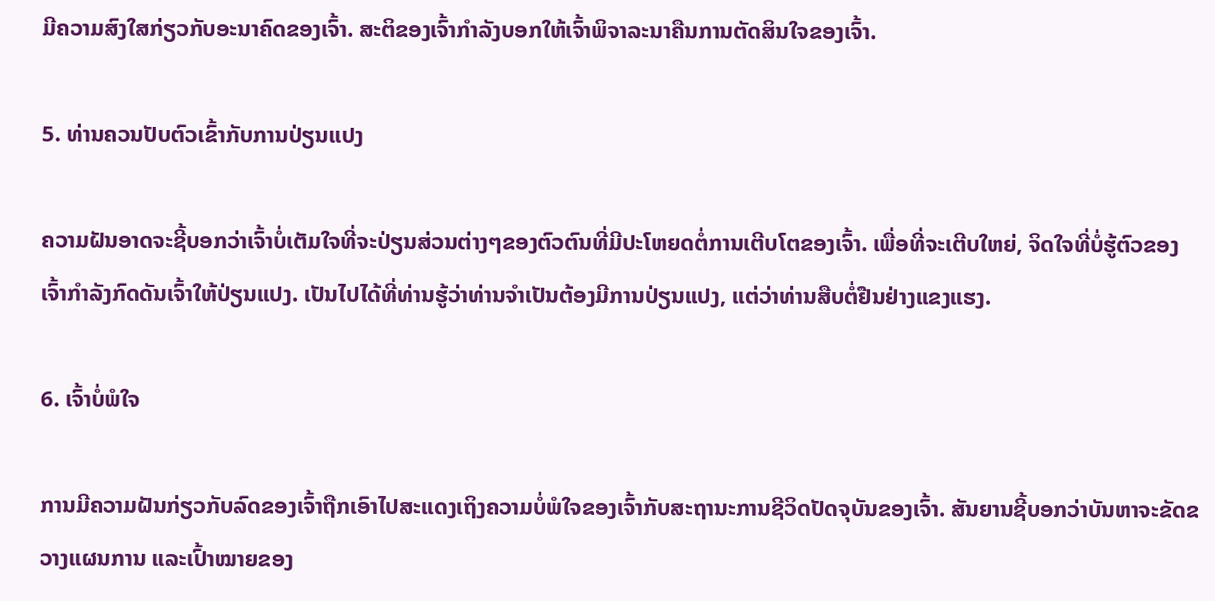ມີຄວາມສົງໃສກ່ຽວກັບອະນາຄົດຂອງເຈົ້າ. ສະຕິຂອງເຈົ້າກຳລັງບອກໃຫ້ເຈົ້າພິຈາລະນາຄືນການຕັດສິນໃຈຂອງເຈົ້າ.

5. ທ່ານຄວນປັບຕົວເຂົ້າກັບການປ່ຽນແປງ

ຄວາມຝັນອາດຈະຊີ້ບອກວ່າເຈົ້າບໍ່ເຕັມໃຈທີ່ຈະປ່ຽນສ່ວນຕ່າງໆຂອງຕົວຕົນທີ່ມີປະໂຫຍດຕໍ່ການເຕີບໂຕຂອງເຈົ້າ. ເພື່ອທີ່ຈະເຕີບໃຫຍ່, ຈິດໃຈທີ່ບໍ່ຮູ້ຕົວຂອງເຈົ້າກໍາລັງກົດດັນເຈົ້າໃຫ້ປ່ຽນແປງ. ເປັນໄປໄດ້ທີ່ທ່ານຮູ້ວ່າທ່ານຈໍາເປັນຕ້ອງມີການປ່ຽນແປງ, ແຕ່ວ່າທ່ານສືບຕໍ່ຢືນຢ່າງແຂງແຮງ.

6. ເຈົ້າບໍ່ພໍໃຈ

ການມີຄວາມຝັນກ່ຽວກັບລົດຂອງເຈົ້າຖືກເອົາໄປສະແດງເຖິງຄວາມບໍ່ພໍໃຈຂອງເຈົ້າກັບສະຖານະການຊີວິດປັດຈຸບັນຂອງເຈົ້າ. ສັນຍານຊີ້ບອກວ່າບັນຫາຈະຂັດຂວາງແຜນການ ແລະເປົ້າໝາຍຂອງ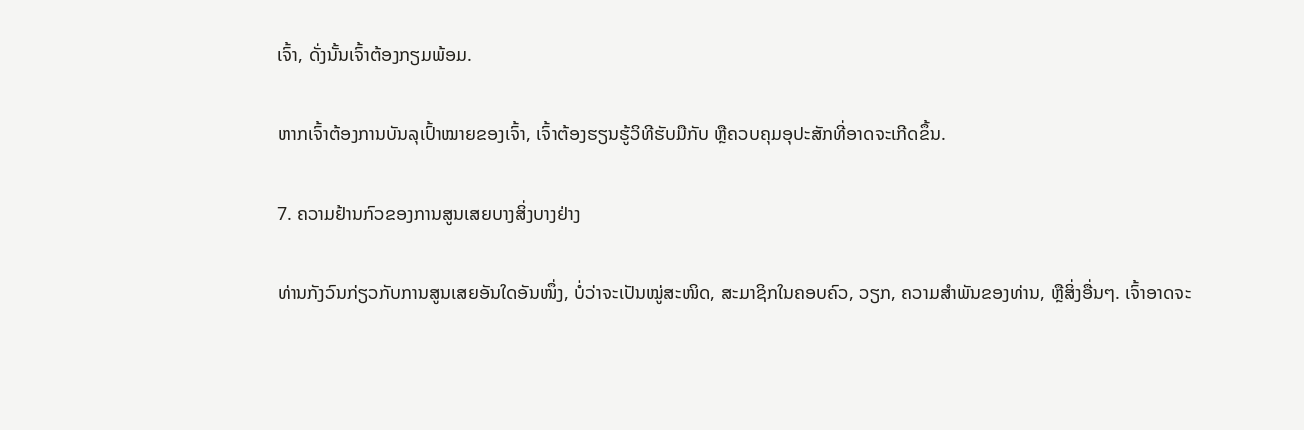ເຈົ້າ, ດັ່ງນັ້ນເຈົ້າຕ້ອງກຽມພ້ອມ.

ຫາກເຈົ້າຕ້ອງການບັນລຸເປົ້າໝາຍຂອງເຈົ້າ, ເຈົ້າຕ້ອງຮຽນຮູ້ວິທີຮັບມືກັບ ຫຼືຄວບຄຸມອຸປະສັກທີ່ອາດຈະເກີດຂຶ້ນ.

7. ຄວາມຢ້ານກົວຂອງການສູນເສຍບາງສິ່ງບາງຢ່າງ

ທ່ານກັງວົນກ່ຽວກັບການສູນເສຍອັນໃດອັນໜຶ່ງ, ບໍ່ວ່າຈະເປັນໝູ່ສະໜິດ, ສະມາຊິກໃນຄອບຄົວ, ວຽກ, ຄວາມສຳພັນຂອງທ່ານ, ຫຼືສິ່ງອື່ນໆ. ເຈົ້າອາດຈະ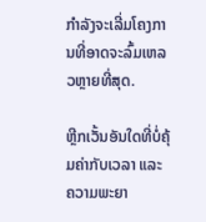ກຳລັງຈະເລີ່ມໂຄງການທີ່ອາດຈະລົ້ມເຫລວຫຼາຍທີ່ສຸດ.

ຫຼີກເວັ້ນອັນໃດທີ່ບໍ່ຄຸ້ມຄ່າກັບເວລາ ແລະຄວາມພະຍາ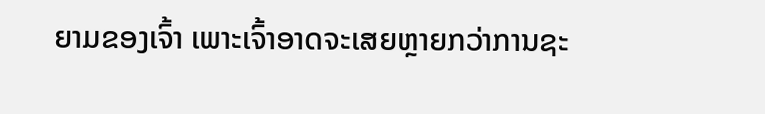ຍາມຂອງເຈົ້າ ເພາະເຈົ້າອາດຈະເສຍຫຼາຍກວ່າການຊະ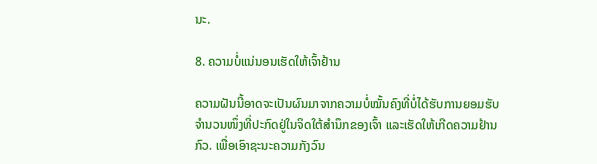ນະ.

8. ຄວາມບໍ່ແນ່ນອນເຮັດໃຫ້ເຈົ້າຢ້ານ

ຄວາມຝັນນີ້ອາດຈະເປັນຜົນມາຈາກຄວາມບໍ່ໝັ້ນຄົງທີ່ບໍ່ໄດ້ຮັບການຍອມຮັບຈຳນວນໜຶ່ງທີ່ປະກົດຢູ່ໃນຈິດໃຕ້ສຳນຶກຂອງເຈົ້າ ແລະເຮັດໃຫ້ເກີດຄວາມຢ້ານກົວ. ເພື່ອເອົາຊະນະຄວາມກັງວົນ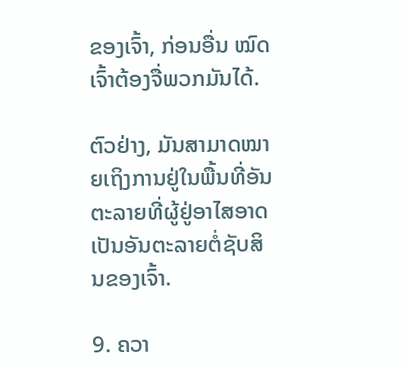ຂອງເຈົ້າ, ກ່ອນອື່ນ ໝົດ ເຈົ້າຕ້ອງຈື່ພວກມັນໄດ້.

ຕົວຢ່າງ, ມັນສາມາດໝາຍເຖິງການຢູ່ໃນພື້ນທີ່ອັນຕະລາຍທີ່ຜູ້ຢູ່ອາໄສອາດເປັນອັນຕະລາຍຕໍ່ຊັບສິນຂອງເຈົ້າ.

9. ຄວາ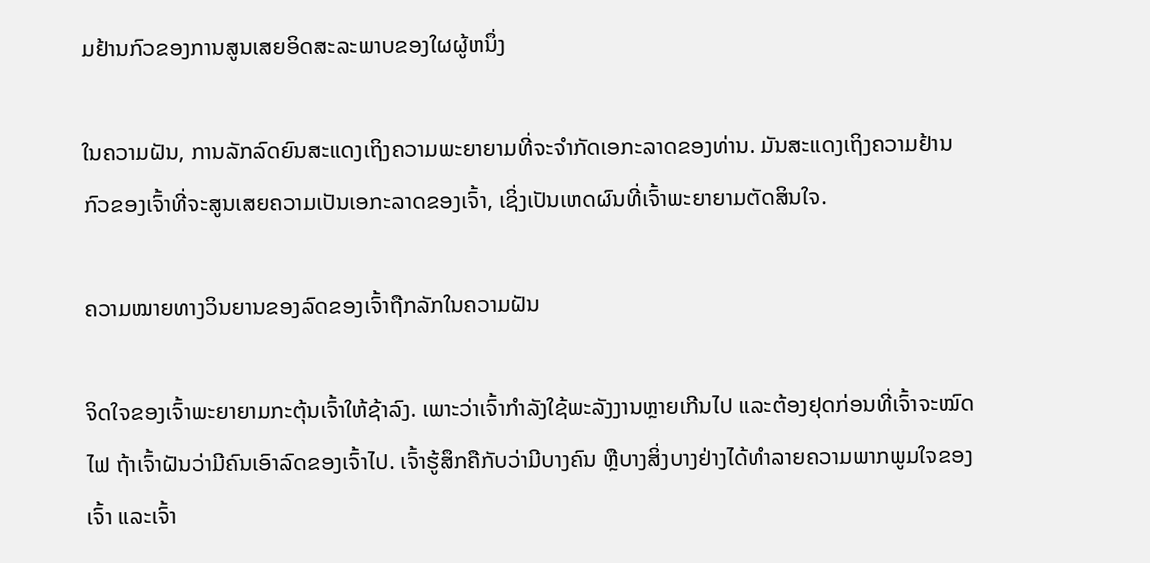ມຢ້ານກົວຂອງການສູນເສຍອິດສະລະພາບຂອງໃຜຜູ້ຫນຶ່ງ

ໃນຄວາມຝັນ, ການລັກລົດຍົນສະແດງເຖິງຄວາມພະຍາຍາມທີ່ຈະຈໍາກັດເອກະລາດຂອງທ່ານ. ມັນສະແດງເຖິງຄວາມຢ້ານກົວຂອງເຈົ້າທີ່ຈະສູນເສຍຄວາມເປັນເອກະລາດຂອງເຈົ້າ, ເຊິ່ງເປັນເຫດຜົນທີ່ເຈົ້າພະຍາຍາມຕັດສິນໃຈ.

ຄວາມໝາຍທາງວິນຍານຂອງລົດຂອງເຈົ້າຖືກລັກໃນຄວາມຝັນ

ຈິດໃຈຂອງເຈົ້າພະຍາຍາມກະຕຸ້ນເຈົ້າໃຫ້ຊ້າລົງ. ເພາະວ່າເຈົ້າກຳລັງໃຊ້ພະລັງງານຫຼາຍເກີນໄປ ແລະຕ້ອງຢຸດກ່ອນທີ່ເຈົ້າຈະໝົດໄຟ ຖ້າເຈົ້າຝັນວ່າມີຄົນເອົາລົດຂອງເຈົ້າໄປ. ເຈົ້າຮູ້ສຶກຄືກັບວ່າມີບາງຄົນ ຫຼືບາງສິ່ງບາງຢ່າງໄດ້ທຳລາຍຄວາມພາກພູມໃຈຂອງເຈົ້າ ແລະເຈົ້າ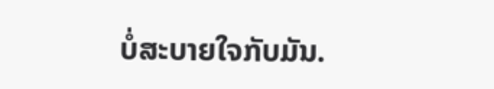ບໍ່ສະບາຍໃຈກັບມັນ.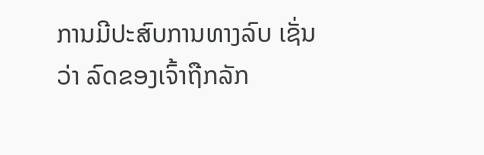ການມີປະສົບການທາງລົບ ເຊັ່ນວ່າ ລົດຂອງເຈົ້າຖືກລັກ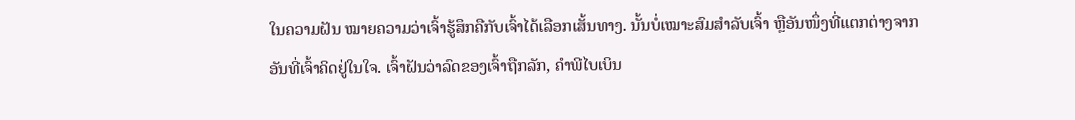ໃນຄວາມຝັນ ໝາຍຄວາມວ່າເຈົ້າຮູ້ສຶກຄືກັບເຈົ້າໄດ້ເລືອກເສັ້ນທາງ. ນັ້ນບໍ່ເໝາະສົມສຳລັບເຈົ້າ ຫຼືອັນໜຶ່ງທີ່ແຕກຕ່າງຈາກອັນທີ່ເຈົ້າຄິດຢູ່ໃນໃຈ. ເຈົ້າຝັນວ່າລົດຂອງເຈົ້າຖືກລັກ, ຄໍາພີໄບເບິນ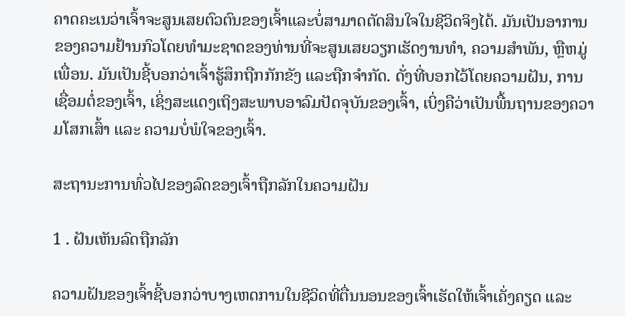ຄາດຄະເນວ່າເຈົ້າຈະສູນເສຍຕົວຕົນຂອງເຈົ້າແລະບໍ່ສາມາດຕັດສິນໃຈໃນຊີວິດຈິງໄດ້. ມັນເປັນອາການຂອງຄວາມຢ້ານກົວໂດຍທໍາມະຊາດຂອງທ່ານທີ່ຈະສູນເສຍວຽກເຮັດງານທໍາ, ຄວາມສໍາພັນ, ຫຼືຫມູ່ເພື່ອນ. ມັນເປັນຊີ້ບອກວ່າເຈົ້າຮູ້ສຶກຖືກກັກຂັງ ແລະຖືກຈຳກັດ. ດັ່ງທີ່ບອກໄວ້ໂດຍຄວາມຝັນ, ການເຊື່ອມຕໍ່ຂອງເຈົ້າ, ເຊິ່ງສະແດງເຖິງສະພາບອາລົມປັດຈຸບັນຂອງເຈົ້າ, ເບິ່ງຄືວ່າເປັນພື້ນຖານຂອງຄວາມໂສກເສົ້າ ແລະ ຄວາມບໍ່ພໍໃຈຂອງເຈົ້າ.

ສະຖານະການທົ່ວໄປຂອງລົດຂອງເຈົ້າຖືກລັກໃນຄວາມຝັນ

1 . ຝັນເຫັນລົດຖືກລັກ

ຄວາມຝັນຂອງເຈົ້າຊີ້ບອກວ່າບາງເຫດການໃນຊີວິດທີ່ຕື່ນນອນຂອງເຈົ້າເຮັດໃຫ້ເຈົ້າເຄັ່ງຄຽດ ແລະ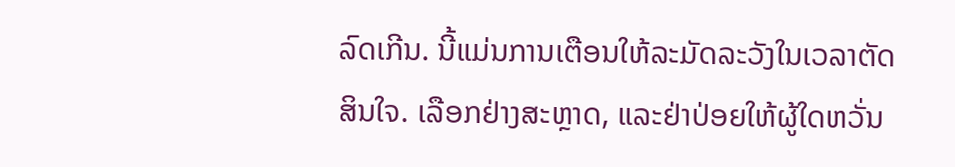ລົດເກີນ. ນີ້ແມ່ນການເຕືອນໃຫ້ລະມັດລະວັງໃນເວລາຕັດສິນໃຈ. ເລືອກຢ່າງສະຫຼາດ, ແລະຢ່າປ່ອຍໃຫ້ຜູ້ໃດຫວັ່ນ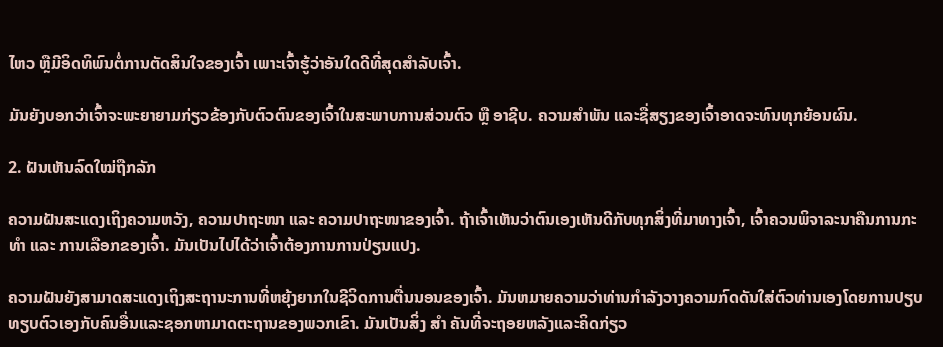ໄຫວ ຫຼືມີອິດທິພົນຕໍ່ການຕັດສິນໃຈຂອງເຈົ້າ ເພາະເຈົ້າຮູ້ວ່າອັນໃດດີທີ່ສຸດສຳລັບເຈົ້າ.

ມັນຍັງບອກວ່າເຈົ້າຈະພະຍາຍາມກ່ຽວຂ້ອງກັບຕົວຕົນຂອງເຈົ້າໃນສະພາບການສ່ວນຕົວ ຫຼື ອາຊີບ. ຄວາມສຳພັນ ແລະຊື່ສຽງຂອງເຈົ້າອາດຈະທົນທຸກຍ້ອນຜົນ.

2. ຝັນເຫັນລົດໃໝ່ຖືກລັກ

ຄວາມຝັນສະແດງເຖິງຄວາມຫວັງ, ຄວາມປາຖະໜາ ແລະ ຄວາມປາຖະໜາຂອງເຈົ້າ. ຖ້າເຈົ້າເຫັນວ່າຕົນເອງເຫັນດີກັບທຸກສິ່ງທີ່ມາທາງເຈົ້າ, ເຈົ້າຄວນພິຈາລະນາຄືນການກະທຳ ແລະ ການເລືອກຂອງເຈົ້າ. ມັນເປັນໄປໄດ້ວ່າເຈົ້າຕ້ອງການການປ່ຽນແປງ.

ຄວາມຝັນຍັງສາມາດສະແດງເຖິງສະຖານະການທີ່ຫຍຸ້ງຍາກໃນຊີວິດການຕື່ນນອນຂອງເຈົ້າ. ມັນຫມາຍຄວາມວ່າທ່ານກໍາລັງວາງຄວາມກົດດັນໃສ່ຕົວທ່ານເອງໂດຍການປຽບທຽບຕົວເອງກັບຄົນອື່ນແລະຊອກຫາມາດຕະຖານຂອງພວກເຂົາ. ມັນເປັນສິ່ງ ສຳ ຄັນທີ່ຈະຖອຍຫລັງແລະຄິດກ່ຽວ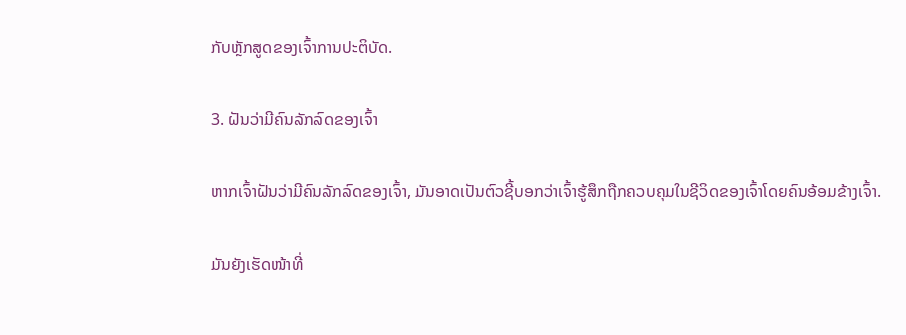ກັບຫຼັກສູດຂອງເຈົ້າການປະຕິບັດ.

3. ຝັນວ່າມີຄົນລັກລົດຂອງເຈົ້າ

ຫາກເຈົ້າຝັນວ່າມີຄົນລັກລົດຂອງເຈົ້າ, ມັນອາດເປັນຕົວຊີ້ບອກວ່າເຈົ້າຮູ້ສຶກຖືກຄວບຄຸມໃນຊີວິດຂອງເຈົ້າໂດຍຄົນອ້ອມຂ້າງເຈົ້າ.

ມັນຍັງເຮັດໜ້າທີ່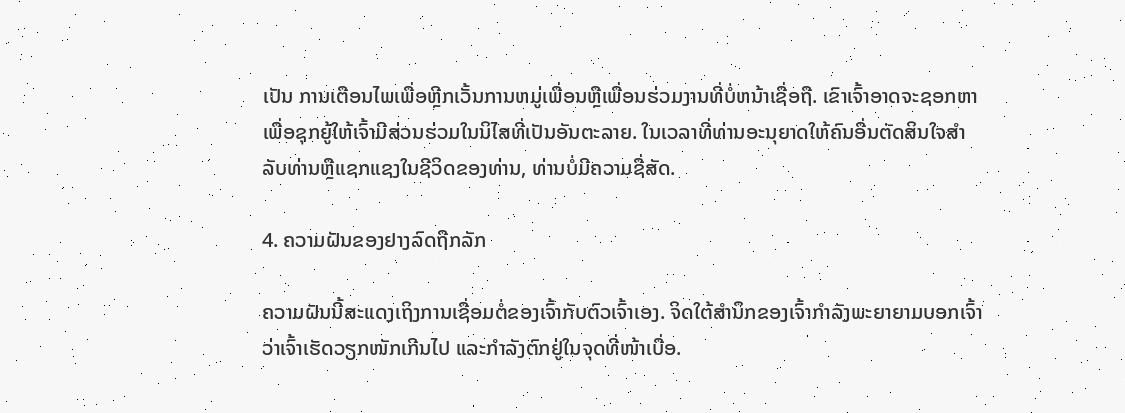ເປັນ ການເຕືອນໄພເພື່ອຫຼີກເວັ້ນການຫມູ່ເພື່ອນຫຼືເພື່ອນຮ່ວມງານທີ່ບໍ່ຫນ້າເຊື່ອຖື. ເຂົາເຈົ້າອາດຈະຊອກຫາເພື່ອຊຸກຍູ້ໃຫ້ເຈົ້າມີສ່ວນຮ່ວມໃນນິໄສທີ່ເປັນອັນຕະລາຍ. ໃນເວລາທີ່ທ່ານອະນຸຍາດໃຫ້ຄົນອື່ນຕັດສິນໃຈສໍາລັບທ່ານຫຼືແຊກແຊງໃນຊີວິດຂອງທ່ານ, ທ່ານບໍ່ມີຄວາມຊື່ສັດ.

4. ຄວາມຝັນຂອງຢາງລົດຖືກລັກ

ຄວາມຝັນນີ້ສະແດງເຖິງການເຊື່ອມຕໍ່ຂອງເຈົ້າກັບຕົວເຈົ້າເອງ. ຈິດໃຕ້ສຳນຶກຂອງເຈົ້າກຳລັງພະຍາຍາມບອກເຈົ້າວ່າເຈົ້າເຮັດວຽກໜັກເກີນໄປ ແລະກຳລັງຕົກຢູ່ໃນຈຸດທີ່ໜ້າເບື່ອ.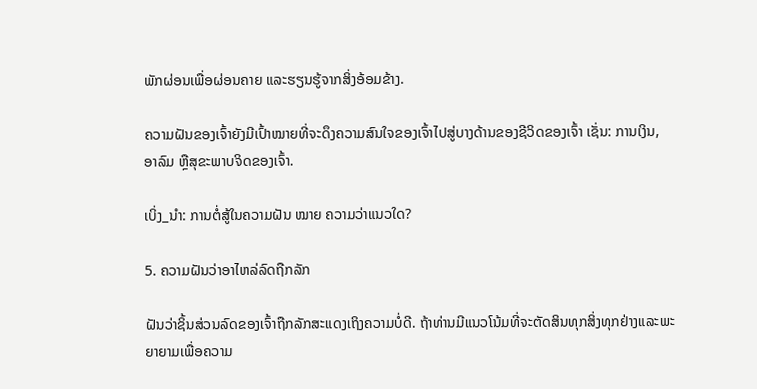ພັກຜ່ອນເພື່ອຜ່ອນຄາຍ ແລະຮຽນຮູ້ຈາກສິ່ງອ້ອມຂ້າງ.

ຄວາມຝັນຂອງເຈົ້າຍັງມີເປົ້າໝາຍທີ່ຈະດຶງຄວາມສົນໃຈຂອງເຈົ້າໄປສູ່ບາງດ້ານຂອງຊີວິດຂອງເຈົ້າ ເຊັ່ນ: ການເງິນ, ອາລົມ ຫຼືສຸຂະພາບຈິດຂອງເຈົ້າ.

ເບິ່ງ_ນຳ: ການຕໍ່ສູ້ໃນຄວາມຝັນ ໝາຍ ຄວາມວ່າແນວໃດ?

5. ຄວາມຝັນວ່າອາໄຫລ່ລົດຖືກລັກ

ຝັນວ່າຊິ້ນສ່ວນລົດຂອງເຈົ້າຖືກລັກສະແດງເຖິງຄວາມບໍ່ດີ. ຖ້າທ່ານມີແນວໂນ້ມທີ່ຈະຕັດສິນທຸກສິ່ງທຸກຢ່າງແລະພະຍາຍາມເພື່ອຄວາມ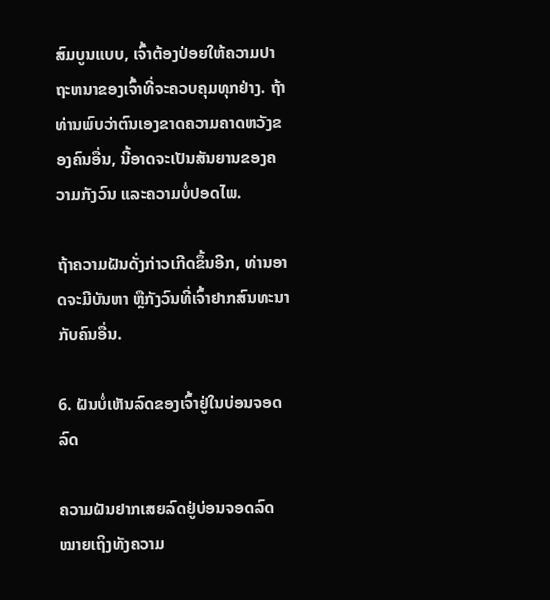ສົມບູນແບບ, ເຈົ້າຕ້ອງປ່ອຍໃຫ້ຄວາມປາຖະຫນາຂອງເຈົ້າທີ່ຈະຄວບຄຸມທຸກຢ່າງ. ຖ້າທ່ານພົບວ່າຕົນເອງຂາດຄວາມຄາດຫວັງຂອງຄົນອື່ນ, ນີ້ອາດຈະເປັນສັນຍານຂອງຄວາມກັງວົນ ແລະຄວາມບໍ່ປອດໄພ.

ຖ້າຄວາມຝັນດັ່ງກ່າວເກີດຂຶ້ນອີກ, ທ່ານອາດຈະມີບັນຫາ ຫຼືກັງວົນທີ່ເຈົ້າຢາກສົນທະນາກັບຄົນອື່ນ.

6. ຝັນບໍ່ເຫັນລົດຂອງເຈົ້າຢູ່ໃນບ່ອນຈອດລົດ

ຄວາມຝັນຢາກເສຍລົດຢູ່ບ່ອນຈອດລົດ ໝາຍເຖິງທັງຄວາມ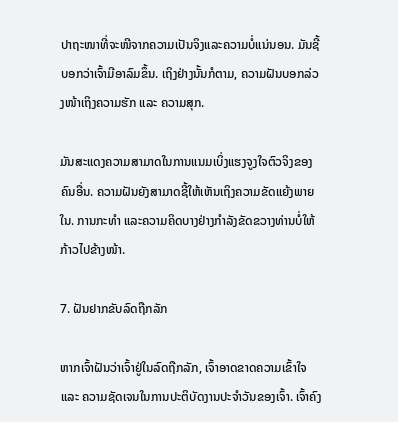ປາຖະໜາທີ່ຈະໜີຈາກຄວາມເປັນຈິງແລະຄວາມບໍ່ແນ່ນອນ. ມັນຊີ້ບອກວ່າເຈົ້າມີອາລົມຂຶ້ນ. ເຖິງຢ່າງນັ້ນກໍຕາມ, ຄວາມຝັນບອກລ່ວງໜ້າເຖິງຄວາມຮັກ ແລະ ຄວາມສຸກ.

ມັນສະແດງຄວາມສາມາດໃນການແນມເບິ່ງແຮງຈູງໃຈຕົວຈິງຂອງຄົນອື່ນ. ຄວາມຝັນຍັງສາມາດຊີ້ໃຫ້ເຫັນເຖິງຄວາມຂັດແຍ້ງພາຍໃນ. ການກະທຳ ແລະຄວາມຄິດບາງຢ່າງກຳລັງຂັດຂວາງທ່ານບໍ່ໃຫ້ກ້າວໄປຂ້າງໜ້າ.

7. ຝັນຢາກຂັບລົດຖືກລັກ

ຫາກເຈົ້າຝັນວ່າເຈົ້າຢູ່ໃນລົດຖືກລັກ, ເຈົ້າອາດຂາດຄວາມເຂົ້າໃຈ ແລະ ຄວາມຊັດເຈນໃນການປະຕິບັດງານປະຈໍາວັນຂອງເຈົ້າ. ເຈົ້າຄົງ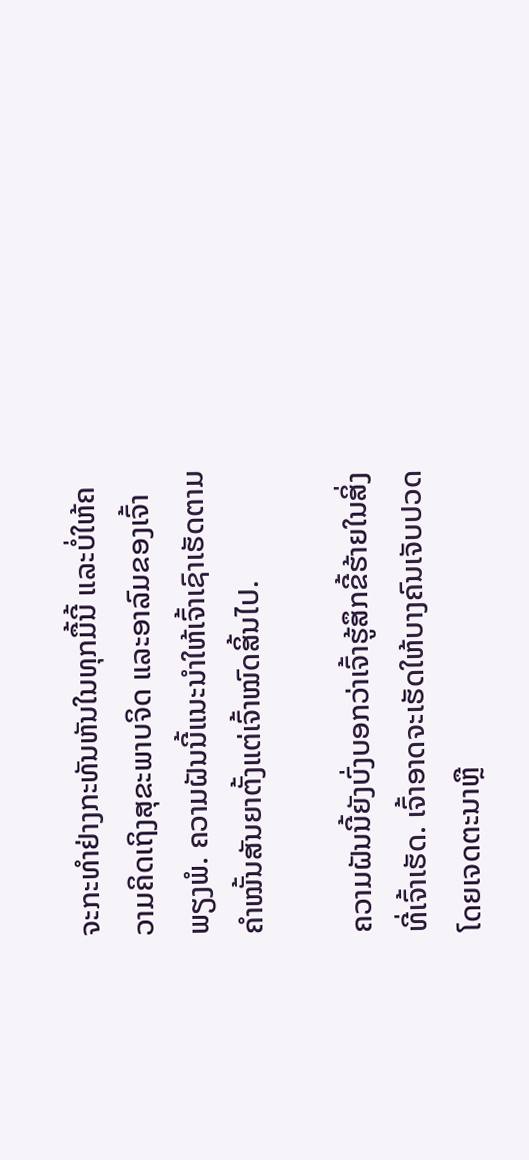ຈະກະທໍາຢ່າງກະທັນຫັນໃນທຸກມື້ນີ້ ແລະບໍ່ໃຫ້ຄວາມຄິດເຖິງສຸຂະພາບຈິດ ແລະອາລົມຂອງເຈົ້າພຽງພໍ. ຄວາມຝັນນີ້ແນະນຳໃຫ້ເຈົ້າເຊົາເຮັດຕາມຄຳໝັ້ນສັນຍາຕັ້ງແຕ່ເຈົ້າໝົດສິ້ນໄປ.

ຄວາມຝັນນີ້ຍັງບົ່ງບອກວ່າເຈົ້າຮູ້ສຶກຂີ້ຮ້າຍໃນສິ່ງທີ່ເຈົ້າເຮັດ. ເຈົ້າອາດຈະເຮັດໃຫ້ບາງຄົນເຈັບປວດໂດຍເຈດຕະນາຫຼື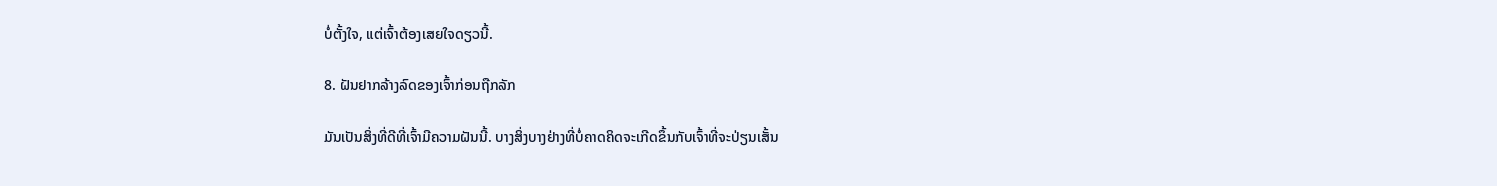ບໍ່ຕັ້ງໃຈ, ແຕ່ເຈົ້າຕ້ອງເສຍໃຈດຽວນີ້.

8. ຝັນຢາກລ້າງລົດຂອງເຈົ້າກ່ອນຖືກລັກ

ມັນເປັນສິ່ງທີ່ດີທີ່ເຈົ້າມີຄວາມຝັນນີ້. ບາງສິ່ງບາງຢ່າງທີ່ບໍ່ຄາດຄິດຈະເກີດຂຶ້ນກັບເຈົ້າທີ່ຈະປ່ຽນເສັ້ນ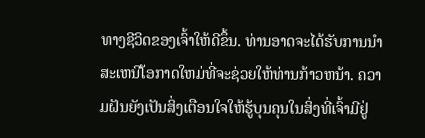ທາງຊີວິດຂອງເຈົ້າໃຫ້ດີຂຶ້ນ. ທ່ານອາດຈະໄດ້ຮັບການນໍາສະເຫນີໂອກາດໃຫມ່ທີ່ຈະຊ່ວຍໃຫ້ທ່ານກ້າວຫນ້າ. ຄວາມຝັນຍັງເປັນສິ່ງເຕືອນໃຈໃຫ້ຮູ້ບຸນຄຸນໃນສິ່ງທີ່ເຈົ້າມີຢູ່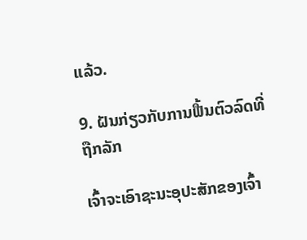ແລ້ວ.

9. ຝັນກ່ຽວກັບການຟື້ນຕົວລົດທີ່ຖືກລັກ

ເຈົ້າຈະເອົາຊະນະອຸປະສັກຂອງເຈົ້າ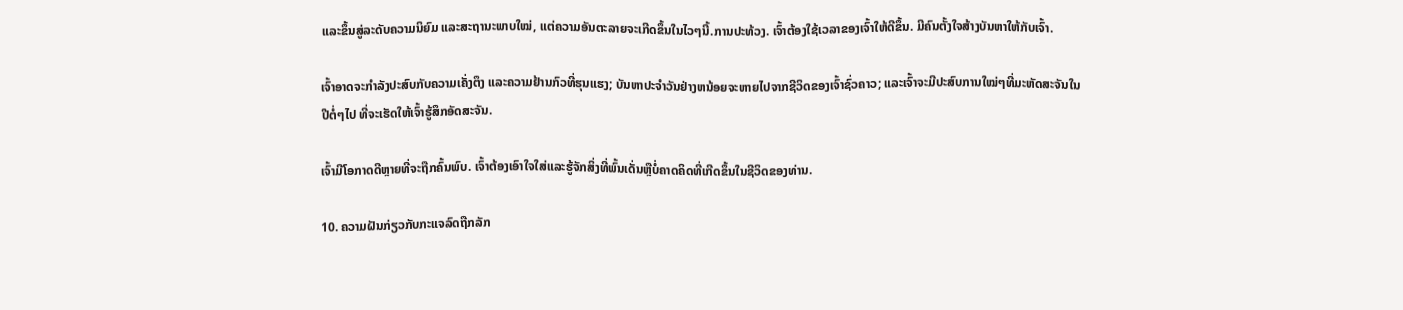ແລະຂຶ້ນສູ່ລະດັບຄວາມນິຍົມ ແລະສະຖານະພາບໃໝ່, ແຕ່ຄວາມອັນຕະລາຍຈະເກີດຂຶ້ນໃນໄວໆນີ້.ການປະທ້ວງ. ເຈົ້າຕ້ອງໃຊ້ເວລາຂອງເຈົ້າໃຫ້ດີຂຶ້ນ. ມີຄົນຕັ້ງໃຈສ້າງບັນຫາໃຫ້ກັບເຈົ້າ.

ເຈົ້າອາດຈະກຳລັງປະສົບກັບຄວາມເຄັ່ງຕຶງ ແລະຄວາມຢ້ານກົວທີ່ຮຸນແຮງ; ບັນຫາປະຈໍາວັນຢ່າງຫນ້ອຍຈະຫາຍໄປຈາກຊີວິດຂອງເຈົ້າຊົ່ວຄາວ; ແລະເຈົ້າຈະມີປະສົບການໃໝ່ໆທີ່ມະຫັດສະຈັນໃນປີຕໍ່ໆໄປ ທີ່ຈະເຮັດໃຫ້ເຈົ້າຮູ້ສຶກອັດສະຈັນ.

ເຈົ້າມີໂອກາດດີຫຼາຍທີ່ຈະຖືກຄົ້ນພົບ. ເຈົ້າຕ້ອງເອົາໃຈໃສ່ແລະຮູ້ຈັກສິ່ງທີ່ພົ້ນເດັ່ນຫຼືບໍ່ຄາດຄິດທີ່ເກີດຂຶ້ນໃນຊີວິດຂອງທ່ານ.

10. ຄວາມຝັນກ່ຽວກັບກະແຈລົດຖືກລັກ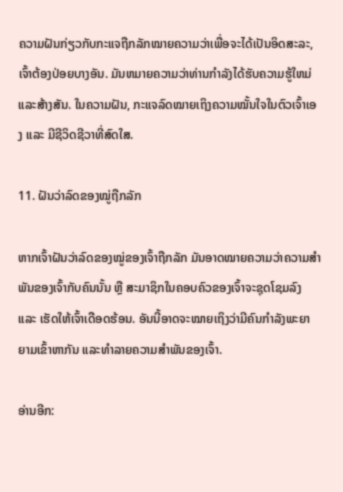ຄວາມຝັນກ່ຽວກັບກະແຈຖືກລັກໝາຍຄວາມວ່າເພື່ອຈະໄດ້ເປັນອິດສະລະ, ເຈົ້າຕ້ອງປ່ອຍບາງອັນ. ມັນຫມາຍຄວາມວ່າທ່ານກໍາລັງໄດ້ຮັບຄວາມຮູ້ໃຫມ່ແລະສ້າງສັນ. ໃນຄວາມຝັນ, ກະແຈລົດໝາຍເຖິງຄວາມໝັ້ນໃຈໃນຕົວເຈົ້າເອງ ແລະ ມີຊີວິດຊີວາທີ່ສົດໃສ.

11. ຝັນວ່າລົດຂອງໝູ່ຖືກລັກ

ຫາກເຈົ້າຝັນວ່າລົດຂອງໝູ່ຂອງເຈົ້າຖືກລັກ ມັນອາດໝາຍຄວາມວ່າຄວາມສຳພັນຂອງເຈົ້າກັບຄົນນັ້ນ ຫຼື ສະມາຊິກໃນຄອບຄົວຂອງເຈົ້າຈະຊຸດໂຊມລົງ ແລະ ເຮັດໃຫ້ເຈົ້າເດືອດຮ້ອນ. ອັນນີ້ອາດຈະໝາຍເຖິງວ່າມີຄົນກຳລັງພະຍາຍາມເຂົ້າຫາກັນ ແລະທຳລາຍຄວາມສຳພັນຂອງເຈົ້າ.

ອ່ານອີກ: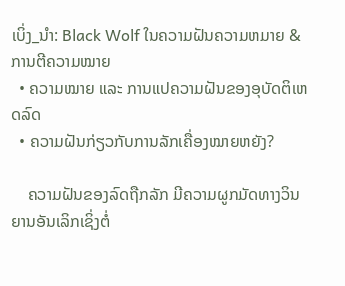ເບິ່ງ_ນຳ: Black Wolf ໃນຄວາມຝັນຄວາມຫມາຍ & ການຕີຄວາມໝາຍ
  • ຄວາມໝາຍ ແລະ ການແປຄວາມຝັນຂອງອຸບັດຕິເຫດລົດ
  • ຄວາມຝັນກ່ຽວກັບການລັກເຄື່ອງໝາຍຫຍັງ?

    ຄວາມຝັນຂອງລົດຖືກລັກ ມີຄວາມຜູກມັດທາງວິນຍານອັນເລິກເຊິ່ງຕໍ່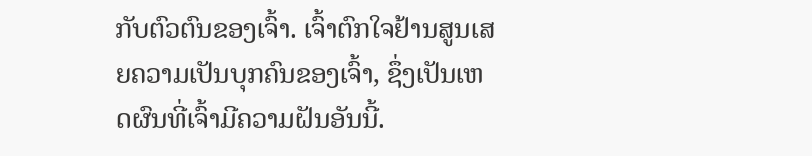ກັບຕົວຕົນຂອງເຈົ້າ. ເຈົ້າຕົກໃຈຢ້ານສູນເສຍຄວາມເປັນບຸກຄົນຂອງເຈົ້າ, ຊຶ່ງເປັນເຫດຜົນທີ່ເຈົ້າມີຄວາມຝັນອັນນີ້.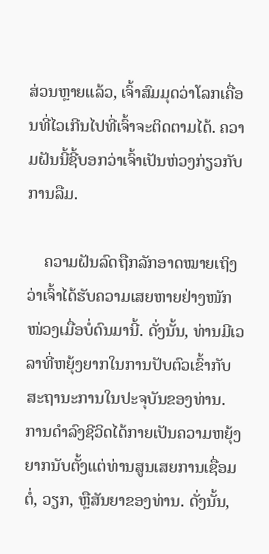ສ່ວນຫຼາຍແລ້ວ, ເຈົ້າສົມມຸດວ່າໂລກເຄື່ອນທີ່ໄວເກີນໄປທີ່ເຈົ້າຈະຕິດຕາມໄດ້. ຄວາມຝັນນີ້ຊີ້ບອກວ່າເຈົ້າເປັນຫ່ວງກ່ຽວກັບການລືມ.

    ຄວາມຝັນລົດຖືກລັກອາດໝາຍເຖິງວ່າເຈົ້າໄດ້ຮັບຄວາມເສຍຫາຍຢ່າງໜັກໜ່ວງເມື່ອບໍ່ດົນມານີ້. ດັ່ງນັ້ນ, ທ່ານມີເວລາທີ່ຫຍຸ້ງຍາກໃນການປັບຕົວເຂົ້າກັບສະຖານະການໃນປະຈຸບັນຂອງທ່ານ. ການດໍາລົງຊີວິດໄດ້ກາຍເປັນຄວາມຫຍຸ້ງຍາກນັບຕັ້ງແຕ່ທ່ານສູນເສຍການເຊື່ອມຕໍ່, ວຽກ, ຫຼືສັນຍາຂອງທ່ານ. ດັ່ງນັ້ນ,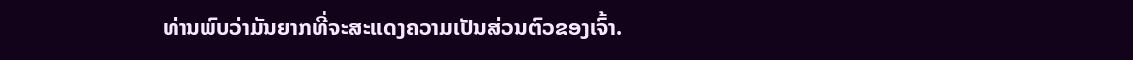ທ່ານພົບວ່າມັນຍາກທີ່ຈະສະແດງຄວາມເປັນສ່ວນຕົວຂອງເຈົ້າ.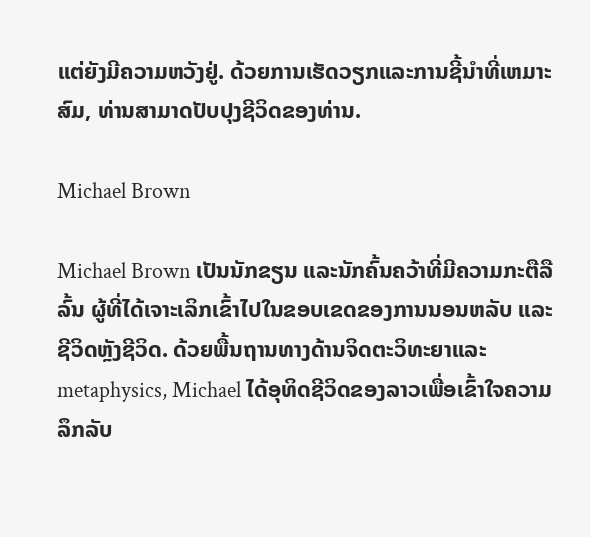ແຕ່ຍັງມີຄວາມຫວັງຢູ່. ດ້ວຍການເຮັດວຽກແລະການຊີ້ນໍາທີ່ເຫມາະສົມ, ທ່ານສາມາດປັບປຸງຊີວິດຂອງທ່ານ.

Michael Brown

Michael Brown ເປັນນັກຂຽນ ແລະນັກຄົ້ນຄວ້າທີ່ມີຄວາມກະຕືລືລົ້ນ ຜູ້ທີ່ໄດ້ເຈາະເລິກເຂົ້າໄປໃນຂອບເຂດຂອງການນອນຫລັບ ແລະຊີວິດຫຼັງຊີວິດ. ດ້ວຍພື້ນຖານທາງດ້ານຈິດຕະວິທະຍາແລະ metaphysics, Michael ໄດ້ອຸທິດຊີວິດຂອງລາວເພື່ອເຂົ້າໃຈຄວາມລຶກລັບ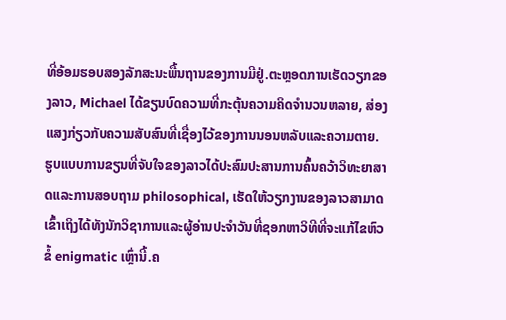ທີ່ອ້ອມຮອບສອງລັກສະນະພື້ນຖານຂອງການມີຢູ່.ຕະຫຼອດການເຮັດວຽກຂອງລາວ, Michael ໄດ້ຂຽນບົດຄວາມທີ່ກະຕຸ້ນຄວາມຄິດຈໍານວນຫລາຍ, ສ່ອງແສງກ່ຽວກັບຄວາມສັບສົນທີ່ເຊື່ອງໄວ້ຂອງການນອນຫລັບແລະຄວາມຕາຍ. ຮູບແບບການຂຽນທີ່ຈັບໃຈຂອງລາວໄດ້ປະສົມປະສານການຄົ້ນຄວ້າວິທະຍາສາດແລະການສອບຖາມ philosophical, ເຮັດໃຫ້ວຽກງານຂອງລາວສາມາດເຂົ້າເຖິງໄດ້ທັງນັກວິຊາການແລະຜູ້ອ່ານປະຈໍາວັນທີ່ຊອກຫາວິທີທີ່ຈະແກ້ໄຂຫົວຂໍ້ enigmatic ເຫຼົ່ານີ້.ຄ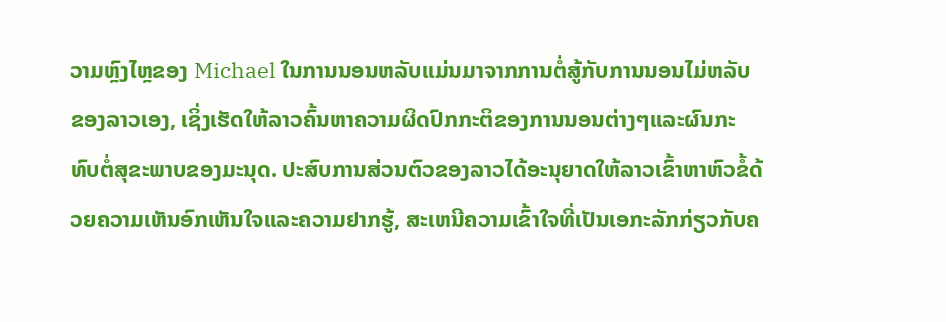ວາມຫຼົງໄຫຼຂອງ Michael ໃນການນອນຫລັບແມ່ນມາຈາກການຕໍ່ສູ້ກັບການນອນໄມ່ຫລັບຂອງລາວເອງ, ເຊິ່ງເຮັດໃຫ້ລາວຄົ້ນຫາຄວາມຜິດປົກກະຕິຂອງການນອນຕ່າງໆແລະຜົນກະທົບຕໍ່ສຸຂະພາບຂອງມະນຸດ. ປະສົບການສ່ວນຕົວຂອງລາວໄດ້ອະນຸຍາດໃຫ້ລາວເຂົ້າຫາຫົວຂໍ້ດ້ວຍຄວາມເຫັນອົກເຫັນໃຈແລະຄວາມຢາກຮູ້, ສະເຫນີຄວາມເຂົ້າໃຈທີ່ເປັນເອກະລັກກ່ຽວກັບຄ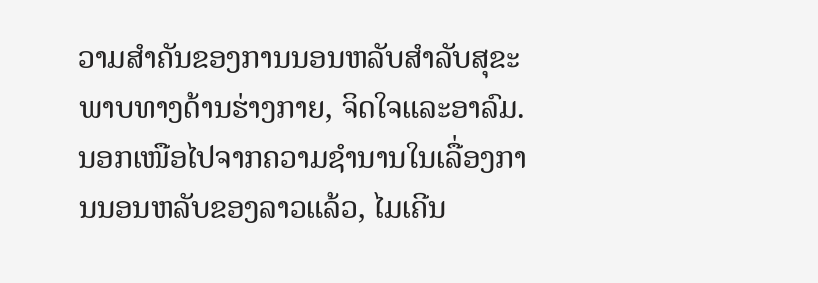ວາມສໍາຄັນຂອງການນອນຫລັບສໍາລັບສຸຂະພາບທາງດ້ານຮ່າງກາຍ, ຈິດໃຈແລະອາລົມ.ນອກເໜືອໄປຈາກຄວາມຊຳນານໃນເລື່ອງການນອນຫລັບຂອງລາວແລ້ວ, ໄມເຄີນ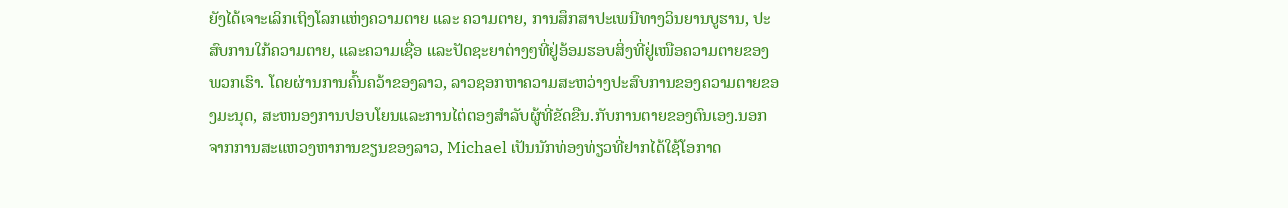ຍັງໄດ້ເຈາະເລິກເຖິງໂລກແຫ່ງຄວາມຕາຍ ແລະ ຄວາມຕາຍ, ການສຶກສາປະເພນີທາງວິນຍານບູຮານ, ປະສົບການໃກ້ຄວາມຕາຍ, ແລະຄວາມເຊື່ອ ແລະປັດຊະຍາຕ່າງໆທີ່ຢູ່ອ້ອມຮອບສິ່ງທີ່ຢູ່ເໜືອຄວາມຕາຍຂອງພວກເຮົາ. ໂດຍຜ່ານການຄົ້ນຄວ້າຂອງລາວ, ລາວຊອກຫາຄວາມສະຫວ່າງປະສົບການຂອງຄວາມຕາຍຂອງມະນຸດ, ສະຫນອງການປອບໂຍນແລະການໄຕ່ຕອງສໍາລັບຜູ້ທີ່ຂັດຂືນ.ກັບການຕາຍຂອງຕົນເອງ.ນອກຈາກການສະແຫວງຫາການຂຽນຂອງລາວ, Michael ເປັນນັກທ່ອງທ່ຽວທີ່ຢາກໄດ້ໃຊ້ໂອກາດ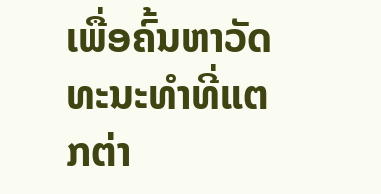ເພື່ອຄົ້ນຫາວັດທະນະທຳທີ່ແຕກຕ່າ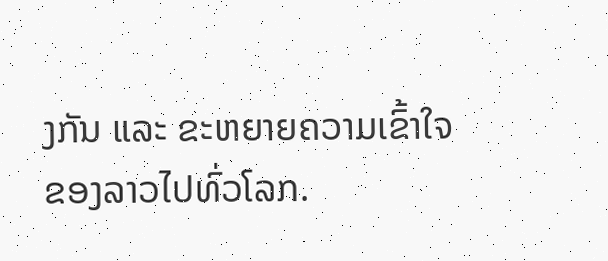ງກັນ ແລະ ຂະຫຍາຍຄວາມເຂົ້າໃຈຂອງລາວໄປທົ່ວໂລກ.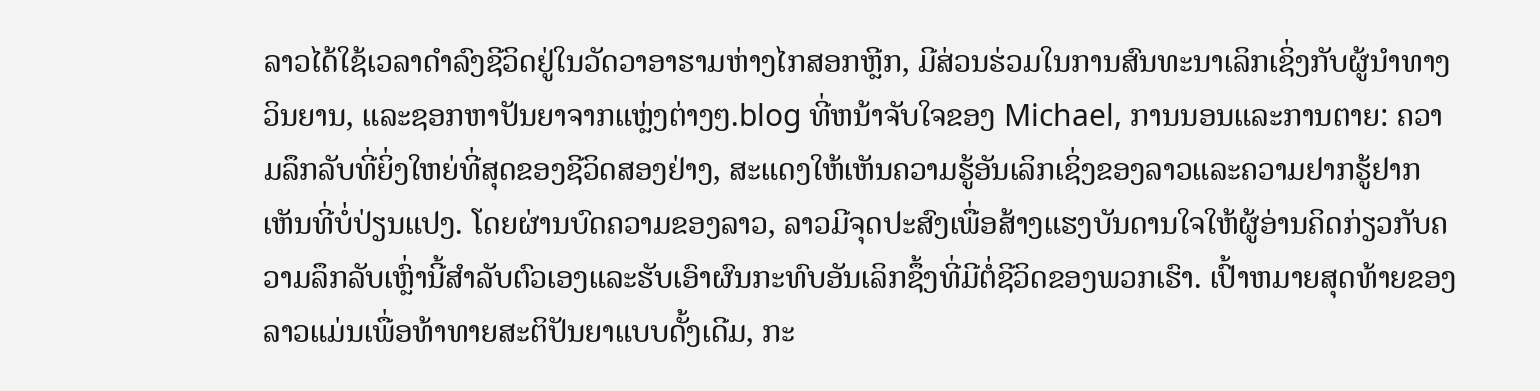ລາວໄດ້ໃຊ້ເວລາດໍາລົງຊີວິດຢູ່ໃນວັດວາອາຮາມຫ່າງໄກສອກຫຼີກ, ມີສ່ວນຮ່ວມໃນການສົນທະນາເລິກເຊິ່ງກັບຜູ້ນໍາທາງວິນຍານ, ແລະຊອກຫາປັນຍາຈາກແຫຼ່ງຕ່າງໆ.blog ທີ່ຫນ້າຈັບໃຈຂອງ Michael, ການນອນແລະການຕາຍ: ຄວາມລຶກລັບທີ່ຍິ່ງໃຫຍ່ທີ່ສຸດຂອງຊີວິດສອງຢ່າງ, ສະແດງໃຫ້ເຫັນຄວາມຮູ້ອັນເລິກເຊິ່ງຂອງລາວແລະຄວາມຢາກຮູ້ຢາກເຫັນທີ່ບໍ່ປ່ຽນແປງ. ໂດຍຜ່ານບົດຄວາມຂອງລາວ, ລາວມີຈຸດປະສົງເພື່ອສ້າງແຮງບັນດານໃຈໃຫ້ຜູ້ອ່ານຄິດກ່ຽວກັບຄວາມລຶກລັບເຫຼົ່ານີ້ສໍາລັບຕົວເອງແລະຮັບເອົາຜົນກະທົບອັນເລິກຊຶ້ງທີ່ມີຕໍ່ຊີວິດຂອງພວກເຮົາ. ເປົ້າຫມາຍສຸດທ້າຍຂອງລາວແມ່ນເພື່ອທ້າທາຍສະຕິປັນຍາແບບດັ້ງເດີມ, ກະ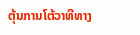ຕຸ້ນການໂຕ້ວາທີທາງ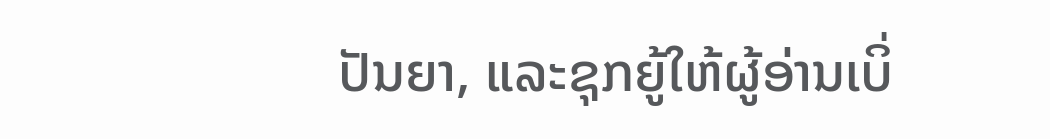ປັນຍາ, ແລະຊຸກຍູ້ໃຫ້ຜູ້ອ່ານເບິ່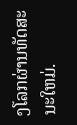ງໂລກຜ່ານທັດສະນະໃຫມ່.